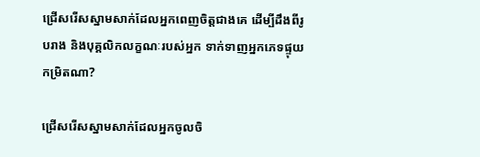ជ្រើសរើសស្នាមសាក់ដែលអ្នកពេញចិត្តជាងគេ ដើម្បីដឹងពីរូបរាង និងបុគ្គលិកលក្ខណៈរបស់អ្នក ទាក់ទាញអ្នកភេទផ្ទុយកម្រិតណា?

ជ្រើសរើសស្នាមសាក់ដែលអ្នកចូលចិ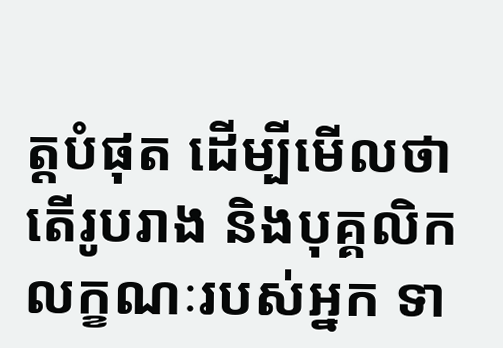ត្តបំផុត ដើម្បីមើលថា តើរូបរាង និងបុគ្គលិកលក្ខណៈរបស់អ្នក ទា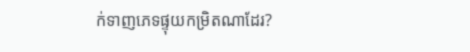ក់ទាញភេទផ្ទុយកម្រិតណាដែរ?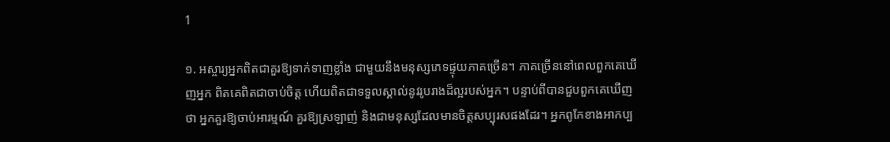1

១. អស្ចារ្យអ្នកពិតជាគួរឱ្យទាក់ទាញខ្លាំង ជាមួយនឹងមនុស្សភេទផ្ទុយភាគច្រើន។ ភាគច្រើននៅពេលពួកគេឃើញអ្នក ពិតគេពិតជាចាប់ចិត្ត ហើយពិតជាទទួលស្គាល់នូវរូបរាងដ៏ល្អរបស់អ្នក។ បន្ទាប់ពីបានជួបពួកគេឃើញថា អ្នកគួរឱ្យចាប់អារម្មណ៍ គួរឱ្យស្រឡាញ់ និងជាមនុស្សដែលមានចិត្តសប្បុរសផងដែរ។ អ្នកពូកែខាងអាកប្ប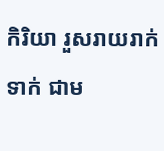កិរិយា រួសរាយរាក់ទាក់ ជាម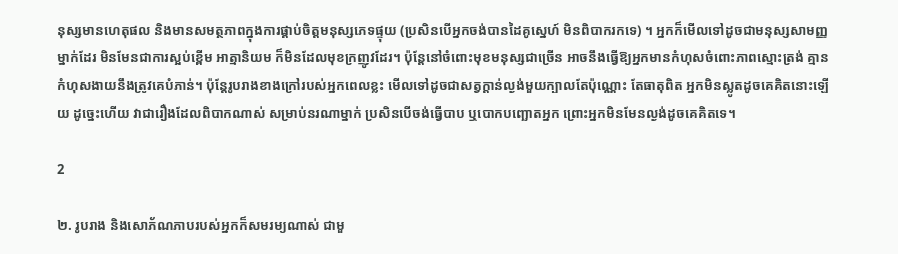នុស្សមានហេតុផល និងមានសមត្ថភាពក្នុងការផ្គាប់ចិត្តមនុស្សភេទផ្ទុយ (ប្រសិនបើអ្នកចង់បានដៃគូស្នេហ៍ មិនពិបាករកទេ) ។ អ្នកក៏មើលទៅដូចជាមនុស្សសាមញ្ញម្នាក់ដែរ មិនមែនជាការស្អប់ខ្ពើម អាត្មានិយម ក៏មិនដែលមុខក្រញូវដែរ។ ប៉ុន្តែនៅចំពោះមុខមនុស្សជាច្រើន អាចនឹងធ្វើឱ្យអ្នកមានកំហុសចំពោះភាពស្មោះត្រង់ គ្មានកំហុសងាយនឹងត្រូវគេបំភាន់។ ប៉ុន្តែរូបរាងខាងក្រៅរបស់អ្នកពេលខ្លះ មើលទៅដូចជាសត្វក្ដាន់ល្ងង់មួយក្បាលតែប៉ុណ្ណោះ តែធាតុពិត អ្នកមិនស្លូតដូចគេគិតនោះឡើយ ដូច្នេះហើយ វាជារឿងដែលពិបាកណាស់ សម្រាប់នរណាម្នាក់ ប្រសិនបើចង់ធ្វើបាប ឬបោកបញ្ឆោតអ្នក ព្រោះអ្នកមិនមែនល្ងង់ដូចគេគិតទេ។

2

២. រូបរាង និងសោភ័ណភាបរបស់អ្នកក៏សមរម្យណាស់ ជាមួ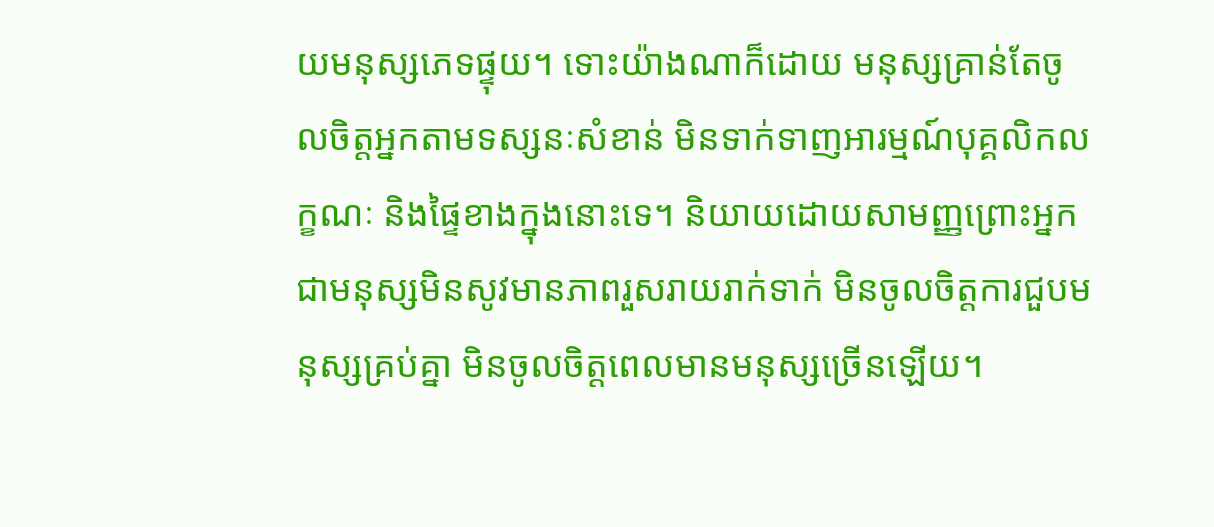យមនុស្សភេទផ្ទុយ។ ទោះយ៉ាងណាក៏ដោយ មនុស្សគ្រាន់តែចូលចិត្តអ្នកតាមទស្សនៈសំខាន់ មិនទាក់ទាញអារម្មណ៍បុគ្គលិកលក្ខណៈ និងផ្ទៃខាងក្នុងនោះទេ។ និយាយដោយសាមញ្ញព្រោះអ្នកជាមនុស្សមិនសូវមានភាពរួសរាយរាក់ទាក់ មិនចូលចិត្តការជួបមនុស្សគ្រប់គ្នា មិនចូលចិត្តពេលមានមនុស្សច្រើនឡើយ។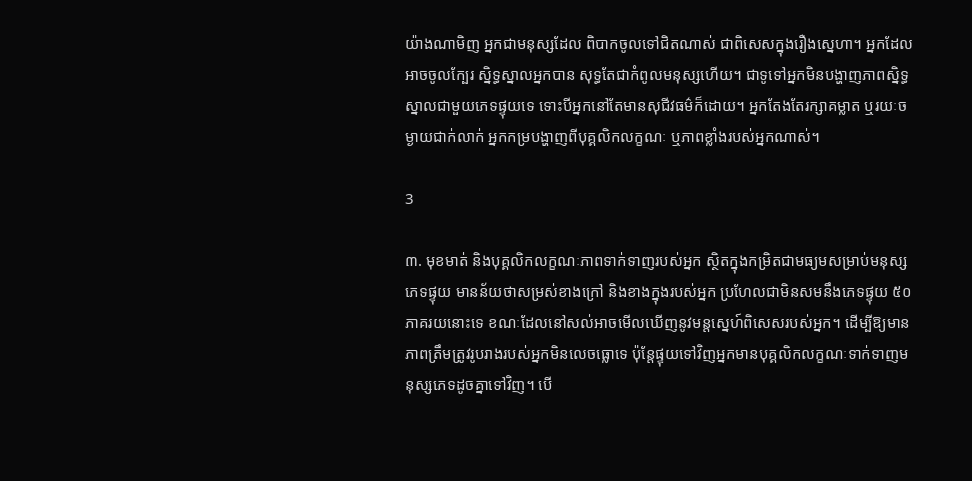យ៉ាងណាមិញ អ្នកជាមនុស្សដែល ពិបាកចូលទៅជិតណាស់ ជាពិសេសក្នុងរឿងស្នេហា។ អ្នកដែលអាចចូលក្បែរ ស្និទ្ធស្នាលអ្នកបាន សុទ្ធតែជាកំពូលមនុស្សហើយ។ ជាទូទៅអ្នកមិនបង្ហាញភាពស្និទ្ធស្នាលជាមួយភេទផ្ទុយទេ ទោះបីអ្នកនៅតែមានសុជីវធម៌ក៏ដោយ។ អ្នកតែងតែរក្សាគម្លាត ឬរយៈចម្ងាយជាក់លាក់ អ្នកកម្របង្ហាញពីបុគ្គលិកលក្ខណៈ ឬភាពខ្លាំងរបស់អ្នកណាស់។

3

៣. មុខមាត់ និងបុគ្គលិកលក្ខណៈភាពទាក់ទាញរបស់អ្នក ស្ថិតក្នុងកម្រិតជាមធ្យមសម្រាប់មនុស្សភេទផ្ទុយ មានន័យថាសម្រស់ខាងក្រៅ និងខាងក្នុងរបស់អ្នក ប្រហែលជាមិនសមនឹងភេទផ្ទុយ ៥០ ភាគរយនោះទេ ខណៈដែលនៅសល់អាចមើលឃើញនូវមន្តស្នេហ៍ពិសេសរបស់អ្នក។ ដើម្បីឱ្យមានភាពត្រឹមត្រូវរូបរាងរបស់អ្នកមិនលេចធ្លោទេ ប៉ុន្តែផ្ទុយទៅវិញអ្នកមានបុគ្គលិកលក្ខណៈទាក់ទាញមនុស្សភេទដូចគ្នាទៅវិញ។ បើ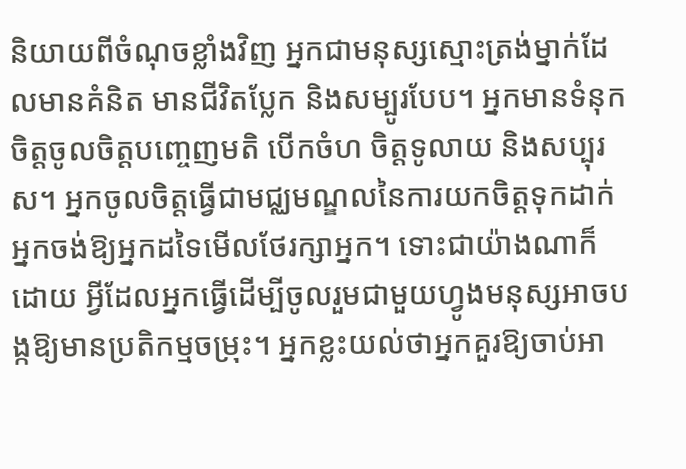និយាយពីចំណុចខ្លាំងវិញ អ្នកជាមនុស្សស្មោះត្រង់ម្នាក់ដែលមានគំនិត មានជីវិតប្លែក និងសម្បូរបែប។ អ្នកមានទំនុកចិត្តចូលចិត្តបញ្ចេញមតិ បើកចំហ ចិត្តទូលាយ និងសប្បុរស។ អ្នកចូលចិត្តធ្វើជាមជ្ឈមណ្ឌលនៃការយកចិត្តទុកដាក់ អ្នកចង់ឱ្យអ្នកដទៃមើលថែរក្សាអ្នក។ ទោះជាយ៉ាងណាក៏ដោយ អ្វីដែលអ្នកធ្វើដើម្បីចូលរួមជាមួយហ្វូងមនុស្សអាចបង្កឱ្យមានប្រតិកម្មចម្រុះ។ អ្នកខ្លះយល់ថាអ្នកគួរឱ្យចាប់អា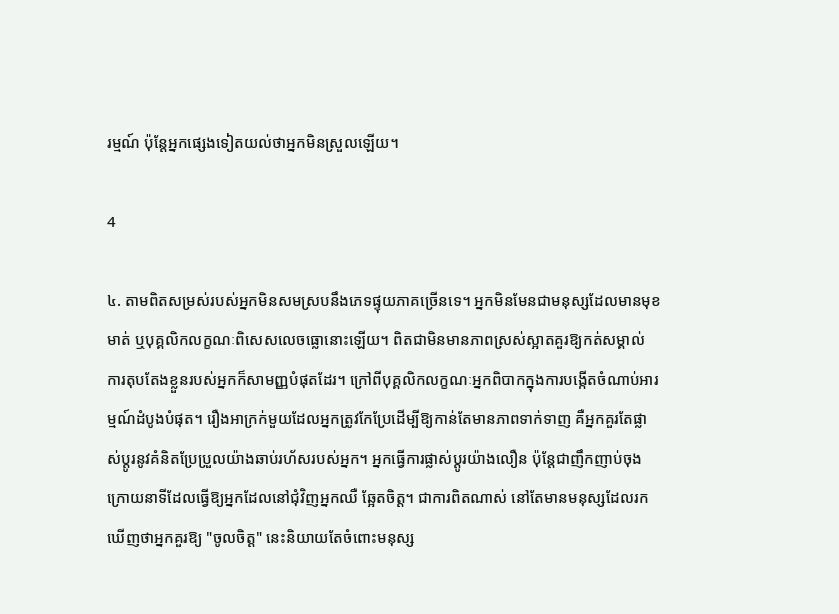រម្មណ៍ ប៉ុន្តែអ្នកផ្សេងទៀតយល់ថាអ្នកមិនស្រួលឡើយ។

4

៤. តាមពិតសម្រស់របស់អ្នកមិនសមស្របនឹងភេទផ្ទុយភាគច្រើនទេ។ អ្នកមិនមែនជាមនុស្សដែលមានមុខមាត់ ឬបុគ្គលិកលក្ខណៈពិសេសលេចធ្លោនោះឡើយ។ ពិតជាមិនមានភាពស្រស់ស្អាតគួរឱ្យកត់សម្គាល់ ការតុបតែងខ្លួនរបស់អ្នកក៏សាមញ្ញបំផុតដែរ។ ក្រៅពីបុគ្គលិកលក្ខណៈអ្នកពិបាកក្នុងការបង្កើតចំណាប់អារម្មណ៍ដំបូងបំផុត។ រឿងអាក្រក់មួយដែលអ្នកត្រូវកែប្រែដើម្បីឱ្យកាន់តែមានភាពទាក់ទាញ គឺអ្នកគួរតែផ្លាស់ប្ដូរនូវគំនិតប្រែប្រួលយ៉ាងឆាប់រហ័សរបស់អ្នក។ អ្នកធ្វើការផ្លាស់ប្តូរយ៉ាងលឿន ប៉ុន្តែជាញឹកញាប់ចុងក្រោយនាទីដែលធ្វើឱ្យអ្នកដែលនៅជុំវិញអ្នកឈឺ ឆ្អែតចិត្ត។ ជាការពិតណាស់ នៅតែមានមនុស្សដែលរកឃើញថាអ្នកគួរឱ្យ "ចូលចិត្ត" នេះនិយាយតែចំពោះមនុស្ស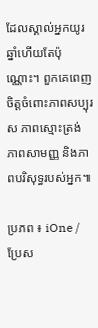ដែលស្គាល់អ្នកយូរឆ្នាំហើយតែប៉ុណ្ណោះ។ ពួកគេពេញចិត្តចំពោះភាពសប្បុរស ភាពស្មោះត្រង់ ភាពសាមញ្ញ និងភាពបរិសុទ្ធរបស់អ្នក៕

ប្រភព ៖ iOne / ប្រែស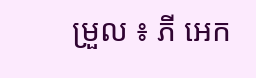ម្រួល ៖ ភី អេក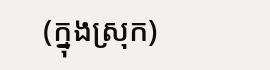(ក្នុងស្រុក)